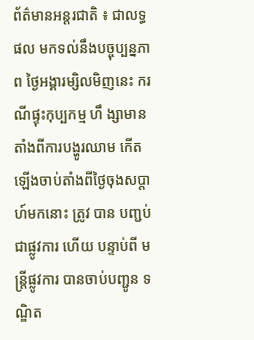ព័ត៌មានអន្តរជាតិ ៖ ជាលទ្ធផល មកទល់នឹងបច្ចុប្បន្នភាព ថ្ងៃអង្គារម្សិលមិញនេះ ករណីផ្ទុះកុប្បកម្ម ហឹ ង្សាមានតាំងពីការបង្ហូរឈាម កើតឡើងចាប់តាំងពីថ្ងៃចុងសប្តាហ៍មកនោះ ត្រូវ បាន បញ្ជប់ជាផ្លូវការ ហើយ បន្ទាប់ពី មន្រ្តីផ្លូវការ បានចាប់បញ្ជូន ទណ្ឌិត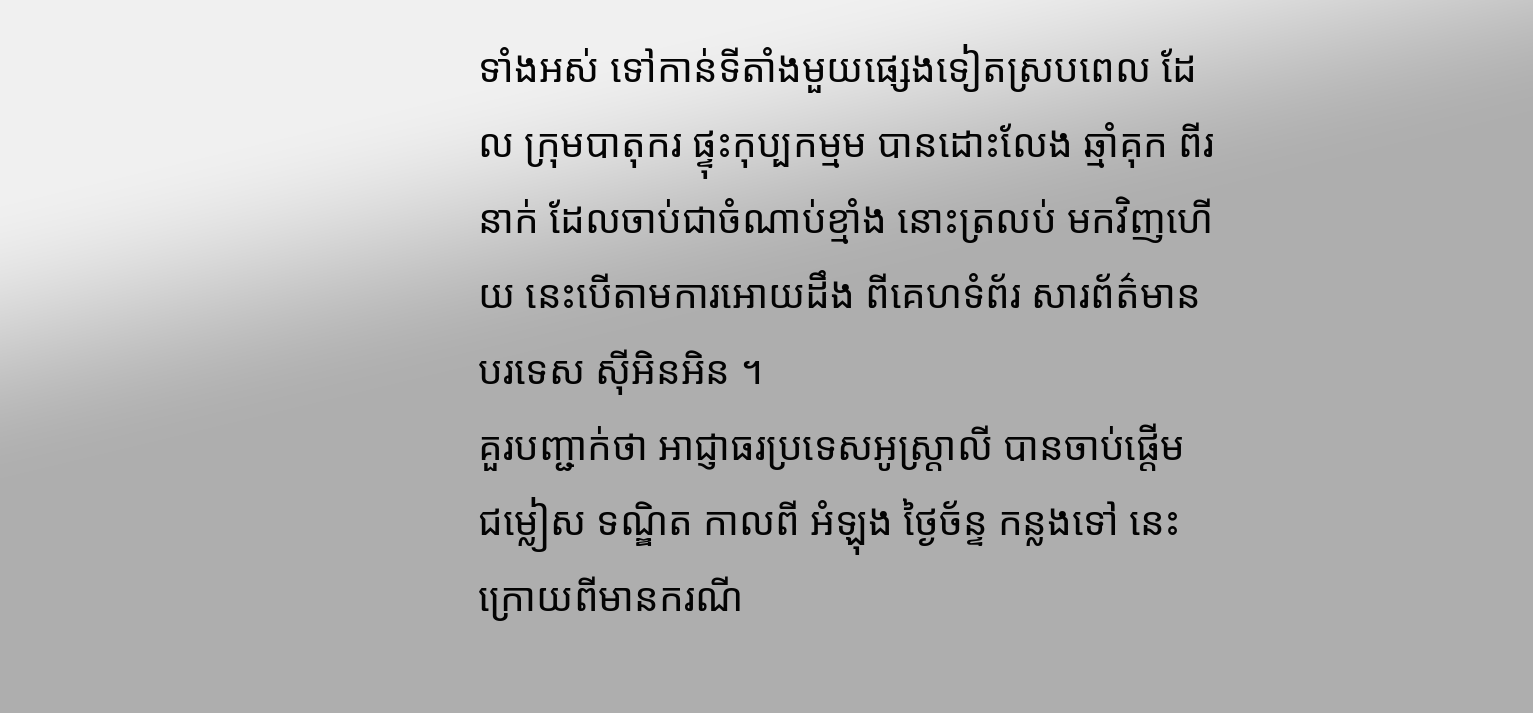ទាំងអស់ ទៅកាន់ទីតាំងមួយផ្សេងទៀតស្របពេល ដែល ក្រុមបាតុករ ផ្ទុះកុប្បកម្មម បានដោះលែង ឆ្មាំគុក ពីរនាក់ ដែលចាប់ជាចំណាប់ខ្មាំង នោះត្រលប់ មកវិញហើយ នេះបើតាមការអោយដឹង ពីគេហទំព័រ សារព័ត៌មានបរទេស ស៊ីអិនអិន ។
គួរបញ្ជាក់ថា អាជ្ញាធរប្រទេសអូស្រ្តាលី បានចាប់ផ្តើម ជម្លៀស ទណ្ឌិត កាលពី អំឡុង ថ្ងៃច័ន្ទ កន្លងទៅ នេះ ក្រោយពីមានករណី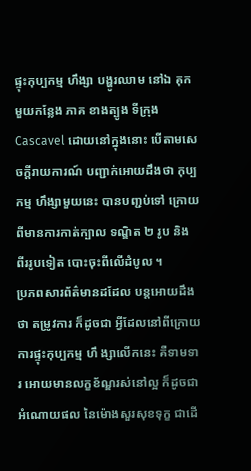ផ្ទុះកុប្បកម្ម ហឹង្សា បង្ហូរឈាម នៅឯ គុក មួយកន្លែង ភាគ ខាងត្បូង ទីក្រុង Cascavel ដោយនៅក្នុងនោះ បើតាមសេចក្តីរាយការណ៍ បញ្ជាក់អោយដឹងថា កុប្បកម្ម ហឹង្សាមួយនេះ បានបញ្ជប់ទៅ ក្រោយពីមានការកាត់ក្បាល ទណ្ឌិត ២ រូប និង ពីររូបទៀត បោះចុះពីលើដំបូល ។
ប្រភពសារព័ត៌មានដដែល បន្តអោយដឹងថា តម្រូវការ ក៏ដូចជា អ្វីដែលនៅពីក្រោយ ការផ្ទុះកុប្បកម្ម ហឹ ង្សាលើកនេះ គឺទាមទារ អោយមានលក្ខខ័ណ្ឌរស់នៅល្អ ក៏ដូចជា អំណោយផល នៃម៉ោងសួរសុខទុក្ខ ជាដើ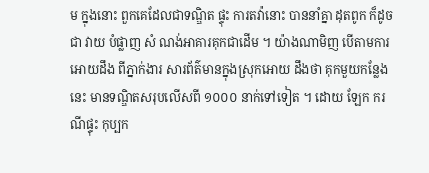ម ក្នុងនោះ ពួកគេដែលជាទណ្ឌិត ផ្ទុះ ការតវ៉ានោះ បាននាំគ្នា ដុតពូក ក៏ដូចជា វាយ បំផ្លាញ សំ ណង់អាគារគុកជាដើម ។ យ៉ាងណាមិញ បើតាមការអោយដឹង ពីភ្នាក់ងារ សារព័ត៌មានក្នុងស្រុកអោយ ដឹងថា គុកមួយកន្លែងនេះ មានទណ្ឌិតសរុបលើសពី ១០០០ នាក់ទៅទៀត ។ ដោយ ឡែក ករណីផ្ទុះ កុប្បក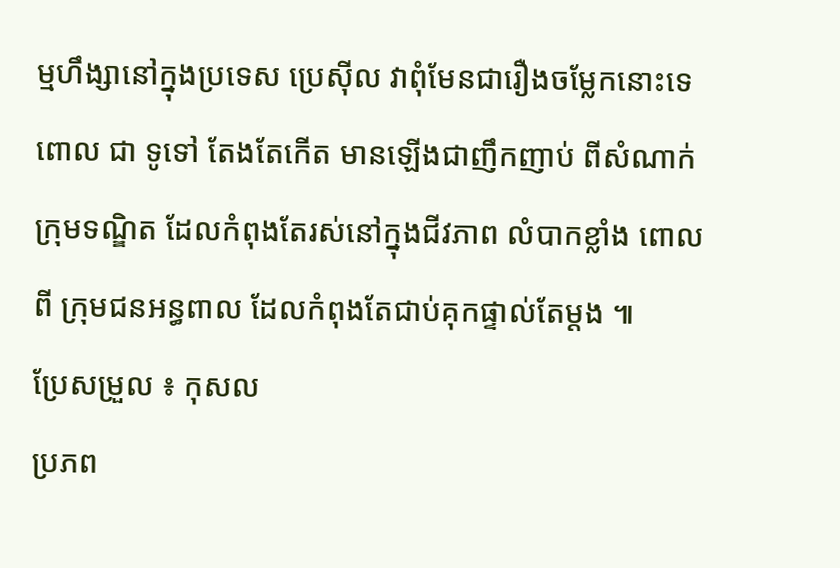ម្មហឹង្សានៅក្នុងប្រទេស ប្រេស៊ីល វាពុំមែនជារឿងចម្លែកនោះទេ ពោល ជា ទូទៅ តែងតែកើត មានឡើងជាញឹកញាប់ ពីសំណាក់ ក្រុមទណ្ឌិត ដែលកំពុងតែរស់នៅក្នុងជីវភាព លំបាកខ្លាំង ពោល ពី ក្រុមជនអន្ធពាល ដែលកំពុងតែជាប់គុកផ្ទាល់តែម្តង ៕
ប្រែសម្រួល ៖ កុសល
ប្រភព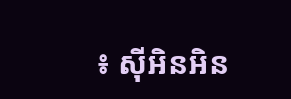៖ ស៊ីអិនអិន